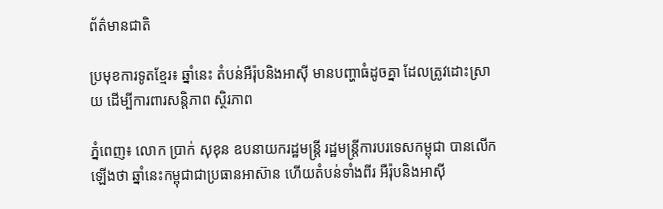ព័ត៌មានជាតិ

ប្រមុខការទូតខ្មែរ៖ ឆ្នាំនេះ តំបន់អឺរ៉ុបនិងអាស៊ី មានបញ្ហាធំដូចគ្នា ដែលត្រូវដោះស្រាយ ដើម្បីការពារសន្តិភាព ស្ថិរភាព

ភ្នំពេញ៖ លោក ប្រាក់ សុខុន ឧបនាយករដ្ឋមន្ត្រី រដ្ឋមន្ត្រីការបរទេសកម្ពុជា បានលើកឡើងថា ឆ្នាំនេះកម្ពុជាជាប្រធានអាស៊ាន ហើយតំបន់ទាំងពីរ អឺរ៉ុបនិងអាស៊ី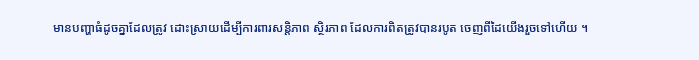មានបញ្ហាធំដូចគ្នាដែលត្រូវ ដោះស្រាយដើម្បីការពារសន្តិភាព ស្ថិរភាព ដែលការពិតត្រូវបានរបូត ចេញពីដៃយើងរួចទៅហើយ ។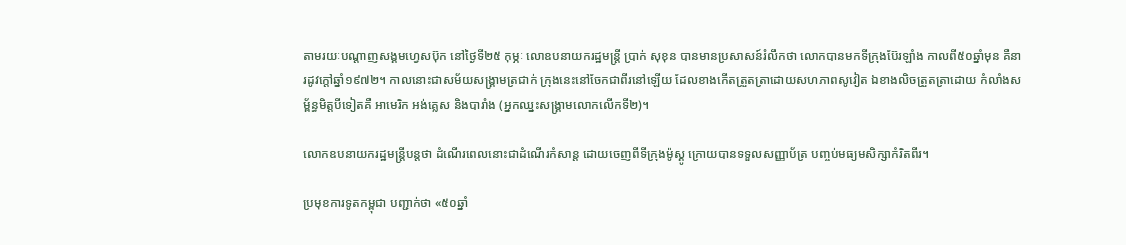តាមរយៈបណ្ដាញសង្គមហ្វេសប៊ុក នៅថ្ងៃទី២៥ កុម្ភៈ លោឧបនាយករដ្ឋមន្ត្រី ប្រាក់ សុខុន បានមានប្រសាសន៍រំលឹកថា លោកបានមកទីក្រុងប៊ែរឡាំង កាលពី៥០ឆ្នាំមុន គឺនារដូវក្តៅឆ្នាំ១៩៧២។ កាលនោះជាសម័យសង្គ្រាមត្រជាក់ ក្រុងនេះនៅចែកជាពីរនៅឡើយ ដែលខាងកើតត្រួតត្រាដោយសហភាពសូវៀត ឯខាងលិចត្រួតត្រាដោយ កំលាំងសម្ព័ន្ធមិត្តបីទៀតគឺ អាមេរិក អង់គ្លេស និងបារាំង (អ្នកឈ្នះសង្គ្រាមលោកលើកទី២)។

លោកឧបនាយករដ្ឋមន្ត្រីបន្តថា ដំណើរពេលនោះជាដំណើរកំសាន្ត ដោយចេញពីទីក្រុងម៉ូស្គូ ក្រោយបានទទួលសញ្ញាប័ត្រ បញ្ចប់មធ្យមសិក្សាកំរិតពីរ។

ប្រមុខការទូតកម្ពុជា បញ្ជាក់ថា «៥០ឆ្នាំ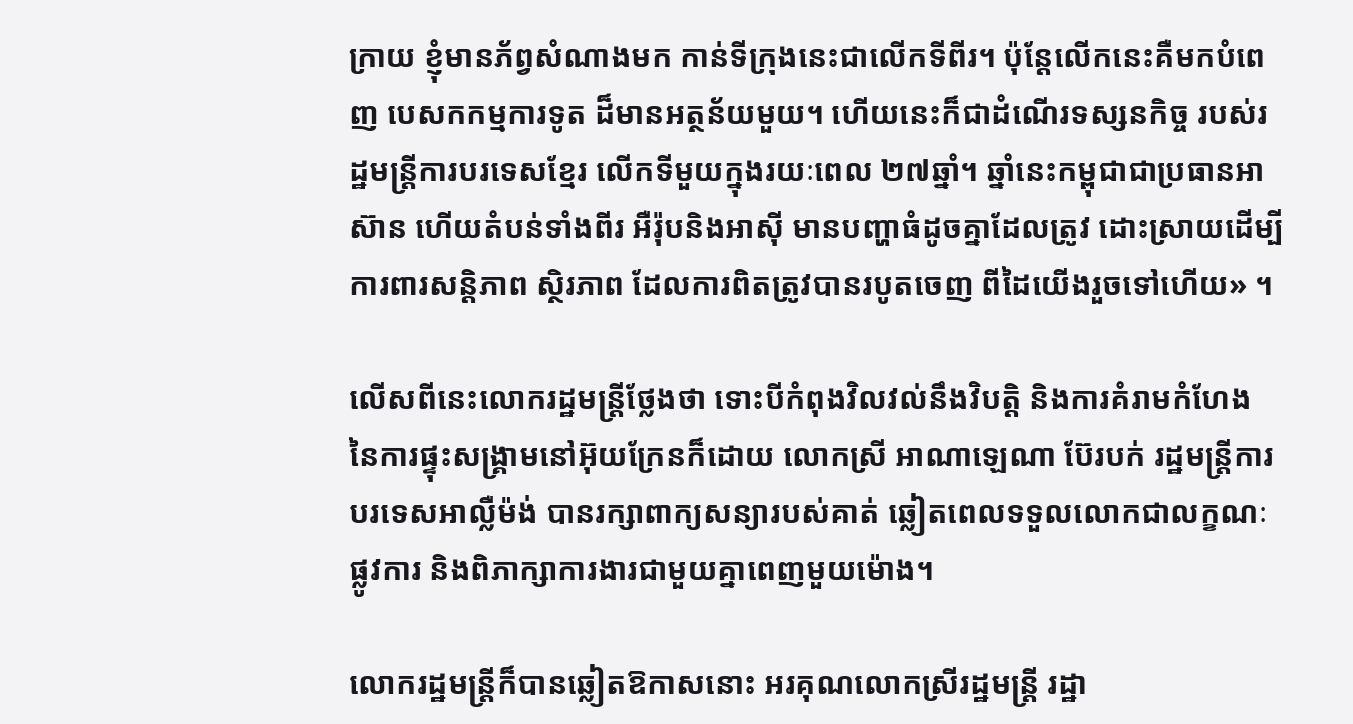ក្រាយ ខ្ញុំមានភ័ព្វសំណាងមក កាន់ទីក្រុងនេះជាលើកទីពីរ។ ប៉ុន្តែលើកនេះគឺមកបំពេញ បេសកកម្មការទូត ដ៏មានអត្ថន័យមួយ។ ហើយនេះក៏ជាដំណើរទស្សនកិច្ច របស់រដ្ឋមន្ត្រីការបរទេសខ្មែរ លើកទីមួយក្នុងរយៈពេល ២៧ឆ្នាំ។ ឆ្នាំនេះកម្ពុជាជាប្រធានអាស៊ាន ហើយតំបន់ទាំងពីរ អឺរ៉ុបនិងអាស៊ី មានបញ្ហាធំដូចគ្នាដែលត្រូវ ដោះស្រាយដើម្បីការពារសន្តិភាព ស្ថិរភាព ដែលការពិតត្រូវបានរបូតចេញ ពីដៃយើងរួចទៅហើយ» ។

លើសពីនេះលោករដ្ឋមន្ត្រីថ្លែងថា ទោះបីកំពុងវិលវល់នឹងវិបត្តិ និងការគំរាមកំហែង នៃការផ្ទុះសង្គ្រាមនៅអ៊ុយក្រែនក៏ដោយ លោកស្រី អាណាឡេណា ប៊ែរបក់ រដ្ឋមន្ត្រីការបរទេសអាល្លឺម៉ង់ បានរក្សាពាក្យសន្យារបស់គាត់ ឆ្លៀតពេលទទួលលោកជាលក្ខណៈផ្លូវការ និងពិភាក្សាការងារជាមួយគ្នាពេញមួយម៉ោង។

លោករដ្ឋមន្ត្រីក៏បានឆ្លៀតឱកាសនោះ អរគុណលោកស្រីរដ្ឋមន្ត្រី រដ្ឋា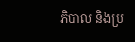ភិបាល និងប្រ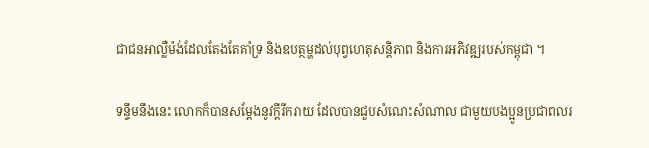ជាជនអាល្លឺម៉ង់ដែលតែងតែគាំទ្រ និងឧបត្ថម្ហដល់បុព្វហេតុសន្តិភាព និងការអភិវឌ្ឍរបស់កម្ពុជា ។

ទន្ទឹមនឹងនេះ លោកក៏បានសម្ដែងនូវក្ដីរីករាយ ដែលបានជួបសំណេះសំណាល ជាមួយបងប្អូនប្រជាពលរ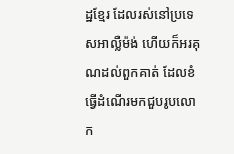ដ្ឋខ្មែរ ដែលរស់នៅប្រទេសអាល្លឺម៉ង់ ហើយក៏អរគុណដល់ពួកគាត់ ដែលខំធ្វើដំណើរមកជួបរូបលោក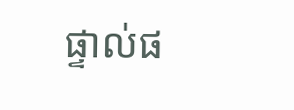ផ្ទាល់ផ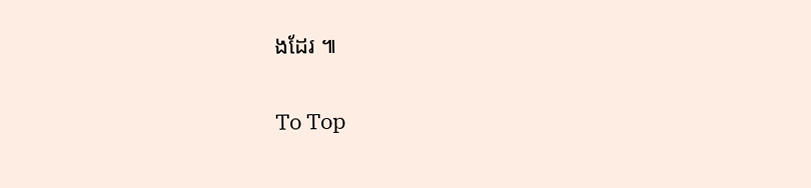ងដែរ ៕

To Top